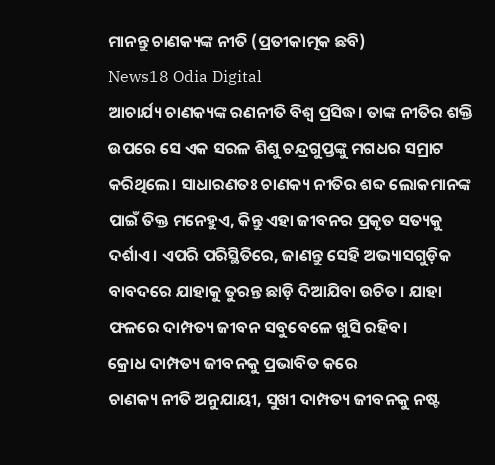ମାନନ୍ତୁ ଚାଣକ୍ୟଙ୍କ ନୀତି (ପ୍ରତୀକାତ୍ମକ ଛବି)
News18 Odia Digital
ଆଚାର୍ଯ୍ୟ ଚାଣକ୍ୟଙ୍କ ରଣନୀତି ବିଶ୍ୱ ପ୍ରସିଦ୍ଧ। ତାଙ୍କ ନୀତିର ଶକ୍ତି ଉପରେ ସେ ଏକ ସରଳ ଶିଶୁ ଚନ୍ଦ୍ରଗୁପ୍ତଙ୍କୁ ମଗଧର ସମ୍ରାଟ କରିଥିଲେ। ସାଧାରଣତଃ ଚାଣକ୍ୟ ନୀତିର ଶବ୍ଦ ଲୋକମାନଙ୍କ ପାଇଁ ତିକ୍ତ ମନେହୁଏ, କିନ୍ତୁ ଏହା ଜୀବନର ପ୍ରକୃତ ସତ୍ୟକୁ ଦର୍ଶାଏ। ଏପରି ପରିସ୍ଥିତିରେ, ଜାଣନ୍ତୁ ସେହି ଅଭ୍ୟାସଗୁଡ଼ିକ ବାବଦରେ ଯାହାକୁ ତୁରନ୍ତ ଛାଡ଼ି ଦିଆଯିବା ଉଚିତ। ଯାହା ଫଳରେ ଦାମ୍ପତ୍ୟ ଜୀବନ ସବୁବେଳେ ଖୁସି ରହିବ।
କ୍ରୋଧ ଦାମ୍ପତ୍ୟ ଜୀବନକୁ ପ୍ରଭାବିତ କରେ
ଚାଣକ୍ୟ ନୀତି ଅନୁଯାୟୀ, ସୁଖୀ ଦାମ୍ପତ୍ୟ ଜୀବନକୁ ନଷ୍ଟ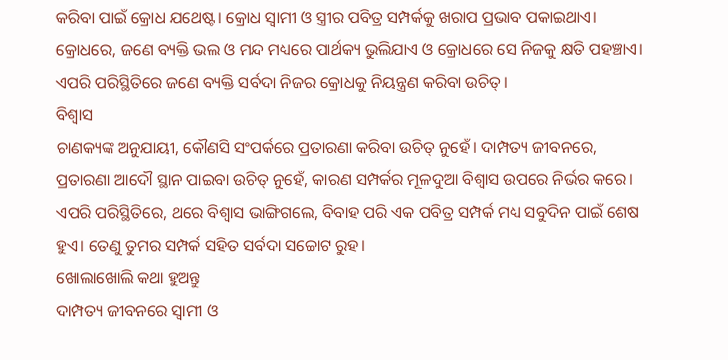କରିବା ପାଇଁ କ୍ରୋଧ ଯଥେଷ୍ଟ। କ୍ରୋଧ ସ୍ୱାମୀ ଓ ସ୍ତ୍ରୀର ପବିତ୍ର ସମ୍ପର୍କକୁ ଖରାପ ପ୍ରଭାବ ପକାଇଥାଏ। କ୍ରୋଧରେ, ଜଣେ ବ୍ୟକ୍ତି ଭଲ ଓ ମନ୍ଦ ମଧ୍ୟରେ ପାର୍ଥକ୍ୟ ଭୁଲିଯାଏ ଓ କ୍ରୋଧରେ ସେ ନିଜକୁ କ୍ଷତି ପହଞ୍ଚାଏ। ଏପରି ପରିସ୍ଥିତିରେ ଜଣେ ବ୍ୟକ୍ତି ସର୍ବଦା ନିଜର କ୍ରୋଧକୁ ନିୟନ୍ତ୍ରଣ କରିବା ଉଚିତ୍।
ବିଶ୍ୱାସ
ଚାଣକ୍ୟଙ୍କ ଅନୁଯାୟୀ, କୌଣସି ସଂପର୍କରେ ପ୍ରତାରଣା କରିବା ଉଚିତ୍ ନୁହେଁ। ଦାମ୍ପତ୍ୟ ଜୀବନରେ, ପ୍ରତାରଣା ଆଦୌ ସ୍ଥାନ ପାଇବା ଉଚିତ୍ ନୁହେଁ, କାରଣ ସମ୍ପର୍କର ମୂଳଦୁଆ ବିଶ୍ୱାସ ଉପରେ ନିର୍ଭର କରେ। ଏପରି ପରିସ୍ଥିତିରେ, ଥରେ ବିଶ୍ୱାସ ଭାଙ୍ଗିଗଲେ, ବିବାହ ପରି ଏକ ପବିତ୍ର ସମ୍ପର୍କ ମଧ୍ୟ ସବୁଦିନ ପାଇଁ ଶେଷ ହୁଏ। ତେଣୁ ତୁମର ସମ୍ପର୍କ ସହିତ ସର୍ବଦା ସଚ୍ଚୋଟ ରୁହ।
ଖୋଲାଖୋଲି କଥା ହୁଅନ୍ତୁ
ଦାମ୍ପତ୍ୟ ଜୀବନରେ ସ୍ୱାମୀ ଓ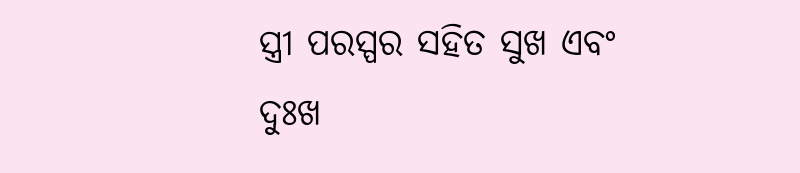ସ୍ତ୍ରୀ ପରସ୍ପର ସହିତ ସୁଖ ଏବଂ ଦୁଃଖ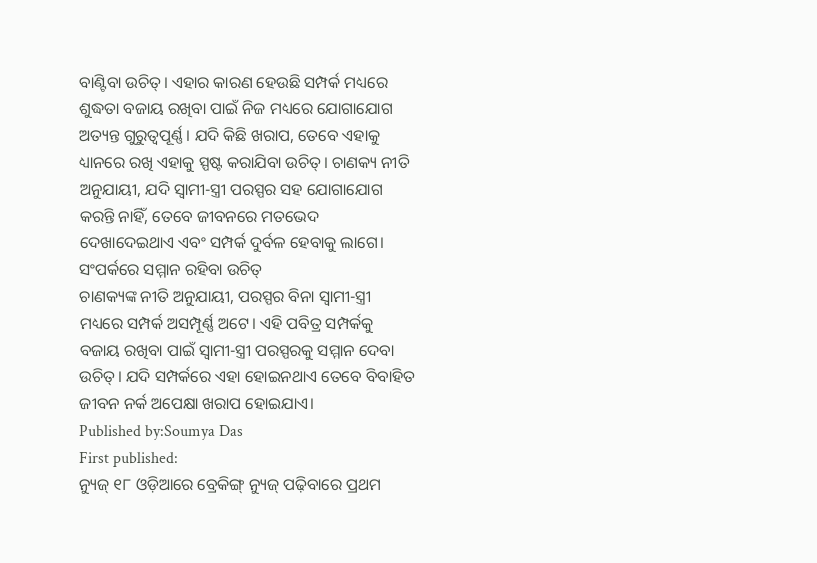ବାଣ୍ଟିବା ଉଚିତ୍। ଏହାର କାରଣ ହେଉଛି ସମ୍ପର୍କ ମଧ୍ୟରେ ଶୁଦ୍ଧତା ବଜାୟ ରଖିବା ପାଇଁ ନିଜ ମଧ୍ୟରେ ଯୋଗାଯୋଗ ଅତ୍ୟନ୍ତ ଗୁରୁତ୍ୱପୂର୍ଣ୍ଣ। ଯଦି କିଛି ଖରାପ, ତେବେ ଏହାକୁ ଧ୍ୟାନରେ ରଖି ଏହାକୁ ସ୍ପଷ୍ଟ କରାଯିବା ଉଚିତ୍। ଚାଣକ୍ୟ ନୀତି ଅନୁଯାୟୀ, ଯଦି ସ୍ୱାମୀ-ସ୍ତ୍ରୀ ପରସ୍ପର ସହ ଯୋଗାଯୋଗ କରନ୍ତି ନାହିଁ, ତେବେ ଜୀବନରେ ମତଭେଦ ଦେଖାଦେଇଥାଏ ଏବଂ ସମ୍ପର୍କ ଦୁର୍ବଳ ହେବାକୁ ଲାଗେ।
ସଂପର୍କରେ ସମ୍ମାନ ରହିବା ଉଚିତ୍
ଚାଣକ୍ୟଙ୍କ ନୀତି ଅନୁଯାୟୀ, ପରସ୍ପର ବିନା ସ୍ୱାମୀ-ସ୍ତ୍ରୀ ମଧ୍ୟରେ ସମ୍ପର୍କ ଅସମ୍ପୂର୍ଣ୍ଣ ଅଟେ। ଏହି ପବିତ୍ର ସମ୍ପର୍କକୁ ବଜାୟ ରଖିବା ପାଇଁ ସ୍ୱାମୀ-ସ୍ତ୍ରୀ ପରସ୍ପରକୁ ସମ୍ମାନ ଦେବା ଉଚିତ୍। ଯଦି ସମ୍ପର୍କରେ ଏହା ହୋଇନଥାଏ ତେବେ ବିବାହିତ ଜୀବନ ନର୍କ ଅପେକ୍ଷା ଖରାପ ହୋଇଯାଏ।
Published by:Soumya Das
First published:
ନ୍ୟୁଜ୍ ୧୮ ଓଡ଼ିଆରେ ବ୍ରେକିଙ୍ଗ୍ ନ୍ୟୁଜ୍ ପଢ଼ିବାରେ ପ୍ରଥମ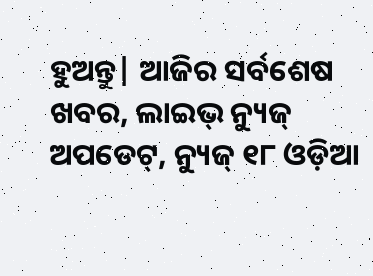ହୁଅନ୍ତୁ| ଆଜିର ସର୍ବଶେଷ ଖବର, ଲାଇଭ୍ ନ୍ୟୁଜ୍ ଅପଡେଟ୍, ନ୍ୟୁଜ୍ ୧୮ ଓଡ଼ିଆ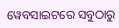ୱେବସାଇଟରେ ସବୁଠାରୁ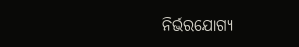ନିର୍ଭରଯୋଗ୍ୟ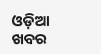ଓଡ଼ିଆ ଖବର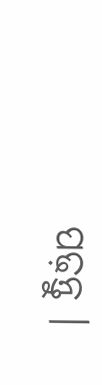ପଢ଼ନ୍ତୁ ।